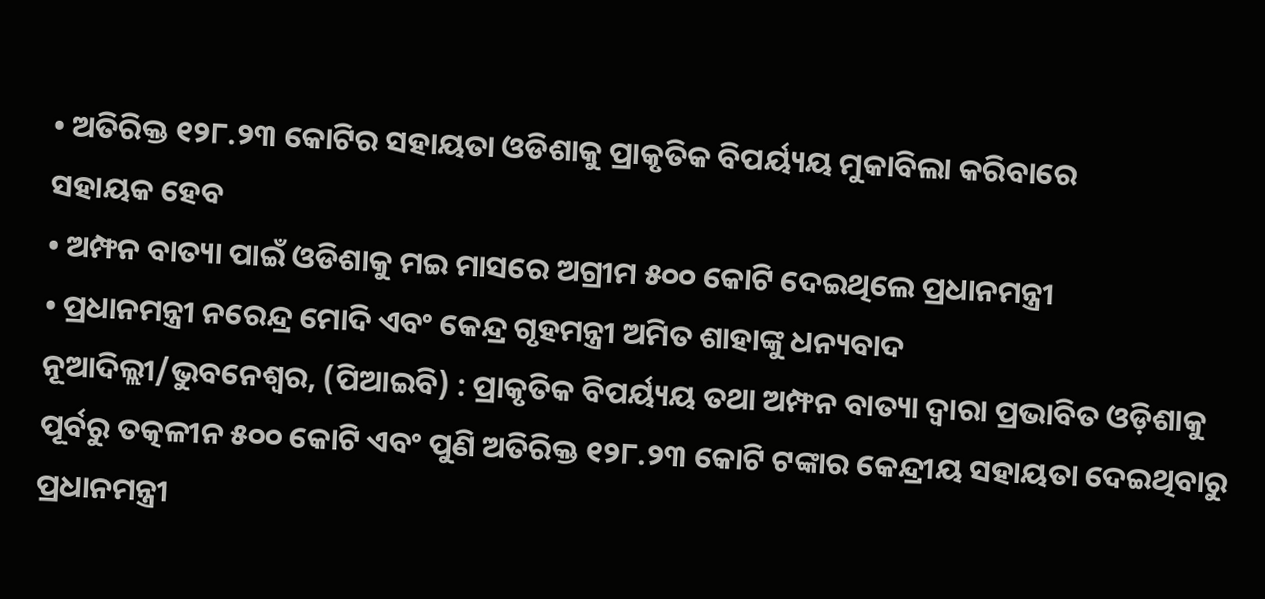• ଅତିରିକ୍ତ ୧୨୮.୨୩ କୋଟିର ସହାୟତା ଓଡିଶାକୁ ପ୍ରାକୃତିକ ବିପର୍ୟ୍ୟୟ ମୁକାବିଲା କରିବାରେ
ସହାୟକ ହେବ
• ଅମ୍ଫନ ବାତ୍ୟା ପାଇଁ ଓଡିଶାକୁ ମଇ ମାସରେ ଅଗ୍ରୀମ ୫୦୦ କୋଟି ଦେଇଥିଲେ ପ୍ରଧାନମନ୍ତ୍ରୀ
• ପ୍ରଧାନମନ୍ତ୍ରୀ ନରେନ୍ଦ୍ର ମୋଦି ଏବଂ କେନ୍ଦ୍ର ଗୃହମନ୍ତ୍ରୀ ଅମିତ ଶାହାଙ୍କୁ ଧନ୍ୟବାଦ
ନୂଆଦିଲ୍ଲୀ/ଭୁବନେଶ୍ୱର, (ପିଆଇବି) : ପ୍ରାକୃତିକ ବିପର୍ୟ୍ୟୟ ତଥା ଅମ୍ଫନ ବାତ୍ୟା ଦ୍ୱାରା ପ୍ରଭାବିତ ଓଡ଼ିଶାକୁ ପୂର୍ବରୁ ତତ୍କଳୀନ ୫୦୦ କୋଟି ଏବଂ ପୁଣି ଅତିରିକ୍ତ ୧୨୮.୨୩ କୋଟି ଟଙ୍କାର କେନ୍ଦ୍ରୀୟ ସହାୟତା ଦେଇଥିବାରୁ ପ୍ରଧାନମନ୍ତ୍ରୀ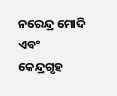ନରେନ୍ଦ୍ର ମୋଦି ଏବଂ କେନ୍ଦ୍ରଗୃହ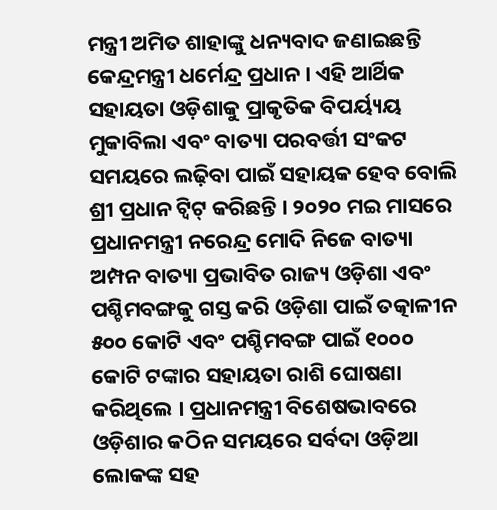ମନ୍ତ୍ରୀ ଅମିତ ଶାହାଙ୍କୁ ଧନ୍ୟବାଦ ଜଣାଇଛନ୍ତି କେନ୍ଦ୍ରମନ୍ତ୍ରୀ ଧର୍ମେନ୍ଦ୍ର ପ୍ରଧାନ । ଏହି ଆର୍ଥିକ ସହାୟତା ଓଡ଼ିଶାକୁ ପ୍ରାକୃତିକ ବିପର୍ୟ୍ୟୟ ମୁକାବିଲା ଏବଂ ବାତ୍ୟା ପରବର୍ତ୍ତୀ ସଂକଟ ସମୟରେ ଲଢ଼ିବା ପାଇଁ ସହାୟକ ହେବ ବୋଲି ଶ୍ରୀ ପ୍ରଧାନ ଟ୍ୱିଟ୍ କରିଛନ୍ତି । ୨୦୨୦ ମଇ ମାସରେ ପ୍ରଧାନମନ୍ତ୍ରୀ ନରେନ୍ଦ୍ର ମୋଦି ନିଜେ ବାତ୍ୟା ଅମ୍ପନ ବାତ୍ୟା ପ୍ରଭାବିତ ରାଜ୍ୟ ଓଡ଼ିଶା ଏବଂ ପଶ୍ଚିମବଙ୍ଗକୁ ଗସ୍ତ କରି ଓଡ଼ିଶା ପାଇଁ ତତ୍କାଳୀନ ୫୦୦ କୋଟି ଏବଂ ପଶ୍ଚିମବଙ୍ଗ ପାଇଁ ୧୦୦୦ କୋଟି ଟଙ୍କାର ସହାୟତା ରାଶି ଘୋଷଣା କରିଥିଲେ । ପ୍ରଧାନମନ୍ତ୍ରୀ ବିଶେଷଭାବରେ ଓଡ଼ିଶାର କଠିନ ସମୟରେ ସର୍ବଦା ଓଡ଼ିଆ ଲୋକଙ୍କ ସହ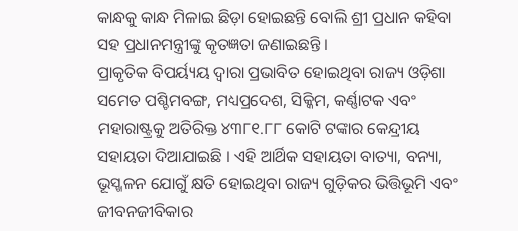କାନ୍ଧକୁ କାନ୍ଧ ମିଳାଇ ଛିଡ଼ା ହୋଇଛନ୍ତି ବୋଲି ଶ୍ରୀ ପ୍ରଧାନ କହିବା ସହ ପ୍ରଧାନମନ୍ତ୍ରୀଙ୍କୁ କୃତଜ୍ଞତା ଜଣାଇଛନ୍ତି ।
ପ୍ରାକୃତିକ ବିପର୍ୟ୍ୟୟ ଦ୍ୱାରା ପ୍ରଭାବିତ ହୋଇଥିବା ରାଜ୍ୟ ଓଡ଼ିଶା ସମେତ ପଶ୍ଚିମବଙ୍ଗ, ମଧ୍ୟପ୍ରଦେଶ, ସିକ୍କିମ, କର୍ଣ୍ଣାଟକ ଏବଂ ମହାରାଷ୍ଟ୍ରକୁ ଅତିରିକ୍ତ ୪୩୮୧.୮୮ କୋଟି ଟଙ୍କାର କେନ୍ଦ୍ରୀୟ ସହାୟତା ଦିଆଯାଇଛି । ଏହି ଆର୍ଥିକ ସହାୟତା ବାତ୍ୟା, ବନ୍ୟା, ଭୂସ୍ଖଳନ ଯୋଗୁଁ କ୍ଷତି ହୋଇଥିବା ରାଜ୍ୟ ଗୁଡ଼ିକର ଭିତ୍ତିଭୂମି ଏବଂ ଜୀବନଜୀବିକାର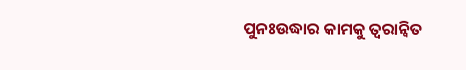ପୁନଃଉଦ୍ଧାର କାମକୁ ତ୍ୱରାନ୍ୱିତ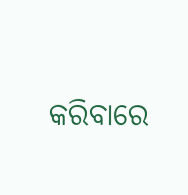କରିବାରେ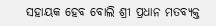ସହାୟକ ହେବ ବୋଲି ଶ୍ରୀ ପ୍ରଧାନ ମତବ୍ୟକ୍ତ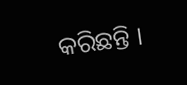କରିଛନ୍ତି ।